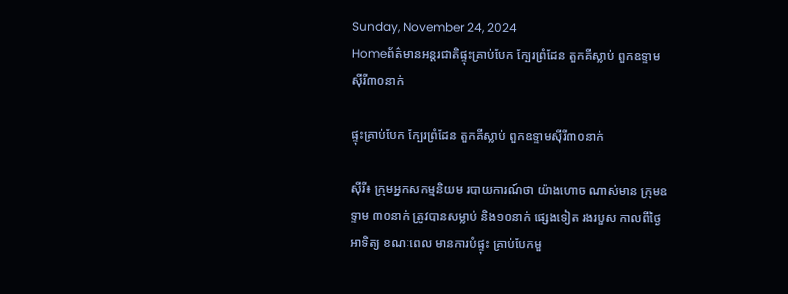Sunday, November 24, 2024
Homeព័ត៌មានអន្តរជាតិផ្ទុះគ្រាប់បែក ក្បែរព្រំដែន តួកគីស្លាប់ ពួកឧទ្ទាមស៊ីរី៣០នាក់

ផ្ទុះគ្រាប់បែក ក្បែរព្រំដែន តួកគីស្លាប់ ពួកឧទ្ទាមស៊ីរី៣០នាក់

ស៊ីរី៖ ក្រុមអ្នកសកម្មនិយម របាយការណ៍ថា យ៉ាងហោច ណាស់មាន ក្រុមឧទ្ទាម ៣០នាក់ ត្រូវបានសម្លាប់ និង១០នាក់ ផ្សេងទៀត រងរបួស កាលពីថ្ងៃអាទិត្យ ខណៈពេល មានការបំផ្ទុះ គ្រាប់បែកមួ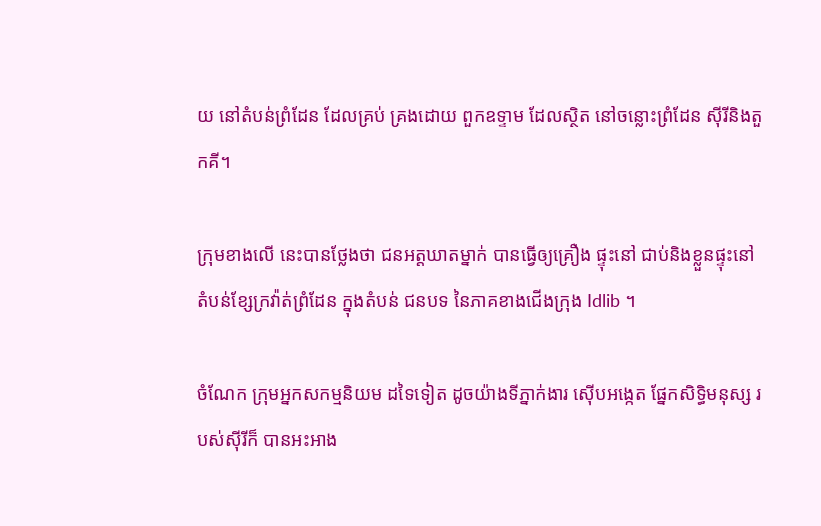យ នៅតំបន់ព្រំដែន ដែលគ្រប់ គ្រងដោយ ពួកឧទ្ទាម ដែលស្ថិត នៅចន្លោះព្រំដែន ស៊ីរីនិងតួកគី។

ក្រុមខាងលើ នេះបានថ្លែងថា ជនអត្តឃាតម្នាក់ បានធ្វើឲ្យគ្រឿង ផ្ទុះនៅ ជាប់និងខ្លួនផ្ទុះនៅ តំបន់ខ្សែក្រវ៉ាត់ព្រំដែន ក្នុងតំបន់ ជនបទ នៃភាគខាងជើងក្រុង Idlib ។

ចំណែក ក្រុមអ្នកសកម្មនិយម ដទៃទៀត ដូចយ៉ាងទីភ្នាក់ងារ ស៊ើបអង្កេត ផ្នែកសិទ្ធិមនុស្ស របស់ស៊ីរីក៏ បានអះអាង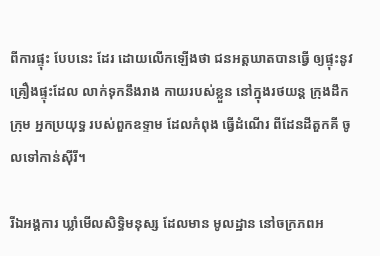ពីការផ្ទុះ បែបនេះ ដែរ ដោយលើកឡើងថា ជនអត្តឃាតបានធ្វើ ឲ្យផ្ទុះនូវ គ្រឿងផ្ទុះដែល លាក់ទុកនឹងរាង កាយរបស់ខ្លួន នៅក្នុងរថយន្ត ក្រុងដឹកក្រុម អ្នកប្រយុទ្ធ របស់ពួកឧទ្ទាម ដែលកំពុង ធ្វើដំណើរ ពីដែនដីតួកគី ចូលទៅកាន់ស៊ីរី។

រីឯអង្គការ ឃ្លាំមើលសិទ្ធិមនុស្ស ដែលមាន មូលដ្ឋាន នៅចក្រភពអ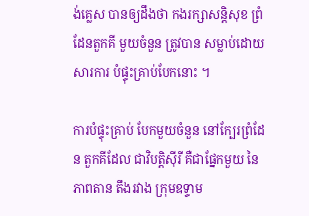ង់គ្លេស បានឲ្យដឹងថា កងរក្សាសន្តិសុខ ព្រំដែនតួកគី មួយចំនួន ត្រូវបាន សម្លាប់ដោយសារការ បំផ្ទុះគ្រាប់បែកនោះ ។

ការបំផ្ទុះគ្រាប់ បែកមួយចំនួន នៅក្បែរព្រំដែន តួកគីដែល ជាវិបត្តិស៊ីរី គឺជាផ្នែកមួយ នៃភាពតាន តឹងរវាង ក្រុមឧទ្ទាម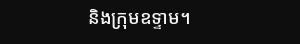និងក្រុមឧទ្ទាម។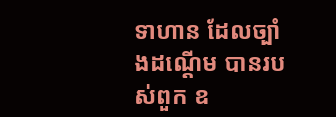ទាហាន ដែលច្បាំងដណ្តើម បានរបស់ពួក ឧ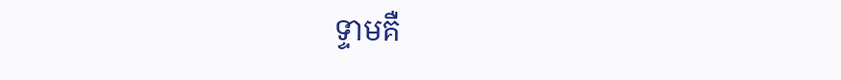ទ្ទាមគឺ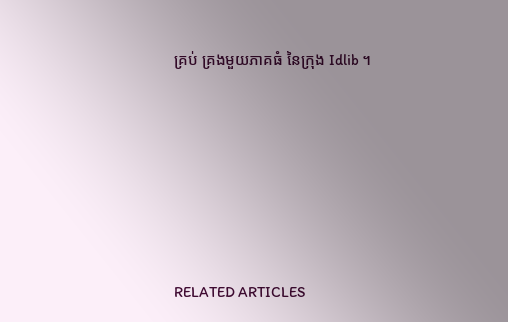គ្រប់ គ្រងមួយភាគធំ នៃក្រុង Idlib ។







RELATED ARTICLES